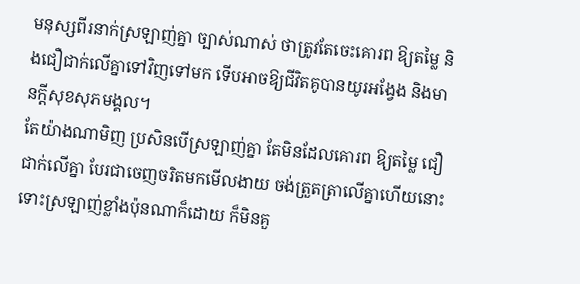មនុស្សពីរនាក់ស្រឡាញ់គ្នា ច្បាស់ណាស់ ថាត្រូវតែចេះគោរព ឱ្យតម្លៃ និងជឿជាក់លើគ្នាទៅវិញទៅមក ទើបអាចឱ្យជីវិតគូបានយូរអង្វែង និងមានក្ដីសុខសុភមង្គល។
តែយ៉ាងណាមិញ ប្រសិនបើស្រឡាញ់គ្នា តែមិនដែលគោរព ឱ្យតម្លៃ ជឿជាក់លើគ្នា បែរជាចេញចរិតមកមើលងាយ ចង់ត្រួតត្រាលើគ្នាហើយនោះ ទោះស្រឡាញ់ខ្លាំងប៉ុនណាក៏ដោយ ក៏មិនគួ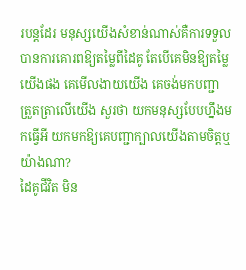របន្តដែរ មនុស្សយើងសំខាន់ណាស់គឺការទទួលបានការគោរពឱ្យតម្លៃពីដៃគូ តែបើគេមិនឱ្យតម្លៃយើងផង គេមើលងាយយើង គេចង់មកបញ្ជា ត្រួតត្រាលើយើង សួរថា យកមនុស្សបែបហ្នឹងមកធ្វើអី យកមកឱ្យគេបញ្ជាក្បាលយើងតាមចិត្តឬយ៉ាងណា?
ដៃគូជីវិត មិន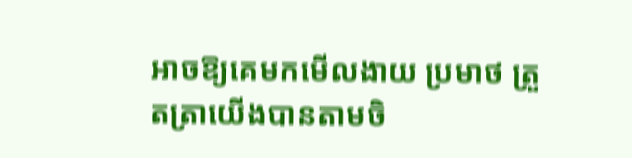អាចឱ្យគេមកមើលងាយ ប្រមាថ ត្រួតត្រាយើងបានតាមចិ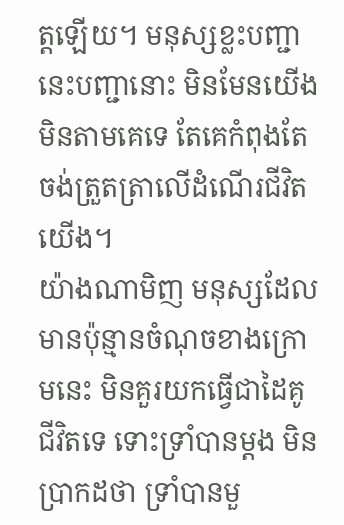ត្តឡើយ។ មនុស្សខ្លះបញ្ជានេះបញ្ជានោះ មិនមែនយើងមិនតាមគេទេ តែគេកំពុងតែចង់ត្រួតត្រាលើដំណើរជីវិតយើង។
យ៉ាងណាមិញ មនុស្សដែលមានប៉ុន្មានចំណុចខាងក្រោមនេះ មិនគួរយកធ្វើជាដៃគូជីវិតទេ ទោះទ្រាំបានម្ដង មិនប្រាកដថា ទ្រាំបានមួ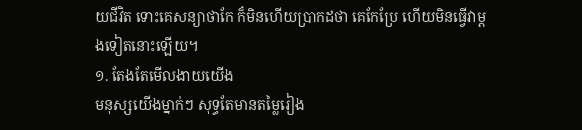យជីវិត ទោះគេសន្យាថាកែ ក៏មិនហើយប្រាកដថា គេកែប្រែ ហើយមិនធ្វើវាម្ដងទៀតនោះឡើយ។
១. តែងតែមើលងាយយើង
មនុស្សយើងម្នាក់ៗ សុទ្ធតែមានតម្លៃរៀង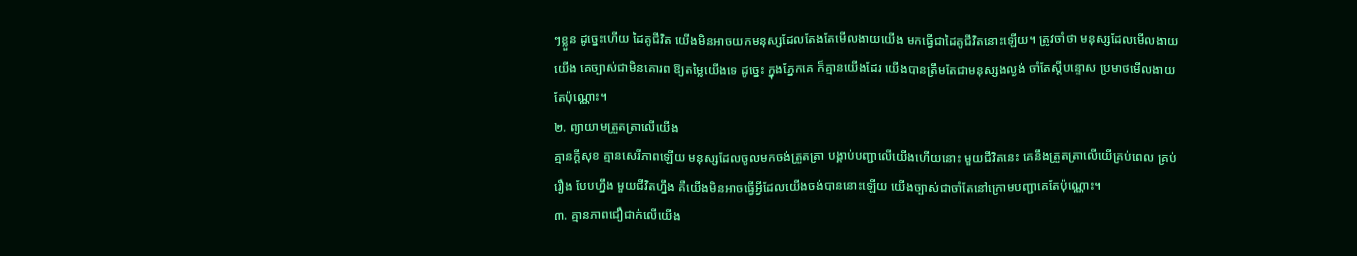ៗខ្លួន ដូច្នេះហើយ ដៃគូជីវិត យើងមិនអាចយកមនុស្សដែលតែងតែមើលងាយយើង មកធ្វើជាដៃគូជីវិតនោះឡើយ។ ត្រូវចាំថា មនុស្សដែលមើលងាយយើង គេច្បាស់ជាមិនគោរព ឱ្យតម្លៃយើងទេ ដូច្នេះ ក្នុងភ្នែកគេ ក៏គ្មានយើងដែរ យើងបានត្រឹមតែជាមនុស្សងល្ងង់ ចាំតែស្ដីបន្ទោស ប្រមាថមើលងាយតែប៉ុណ្ណោះ។
២. ព្យាយាមត្រួតត្រាលើយើង
គ្មានក្ដីសុខ គ្មានសេរីភាពឡើយ មនុស្សដែលចូលមកចង់ត្រួតត្រា បង្គាប់បញ្ជាលើយើងហើយនោះ មួយជីវិតនេះ គេនឹងត្រួតត្រាលើយើគ្រប់ពេល គ្រប់រឿង បែបហ្នឹង មួយជីវិតហ្នឹង គឺយើងមិនអាចធ្វើអ្វីដែលយើងចង់បាននោះឡើយ យើងច្បាស់ជាចាំតែនៅក្រោមបញ្ជាគេតែប៉ុណ្ណោះ។
៣. គ្មានភាពជឿជាក់លើយើង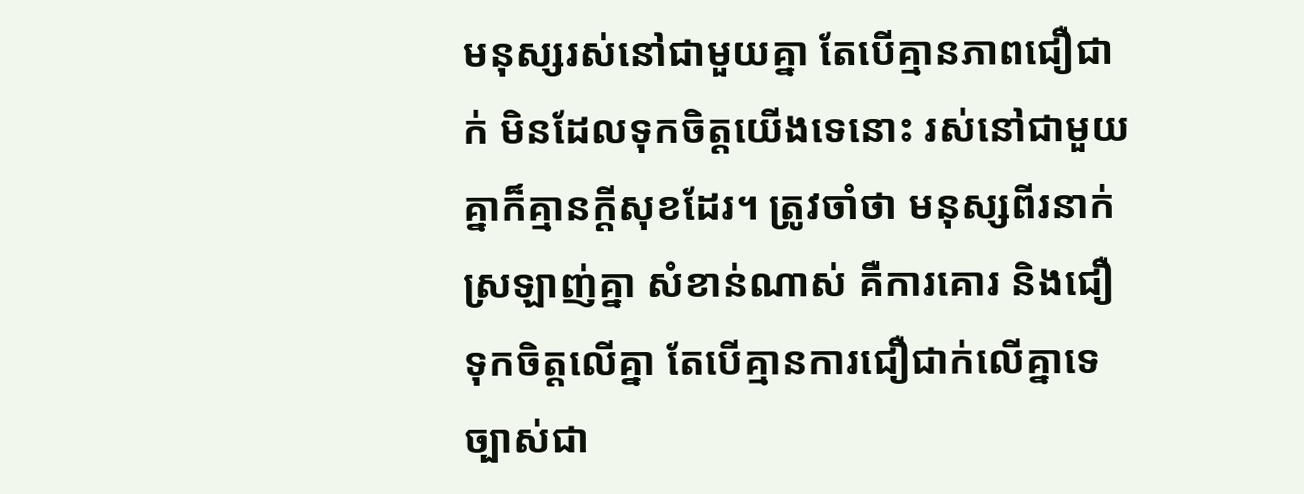មនុស្សរស់នៅជាមួយគ្នា តែបើគ្មានភាពជឿជាក់ មិនដែលទុកចិត្តយើងទេនោះ រស់នៅជាមួយគ្នាក៏គ្មានក្ដីសុខដែរ។ ត្រូវចាំថា មនុស្សពីរនាក់ស្រឡាញ់គ្នា សំខាន់ណាស់ គឺការគោរ និងជឿទុកចិត្តលើគ្នា តែបើគ្មានការជឿជាក់លើគ្នាទេ ច្បាស់ជា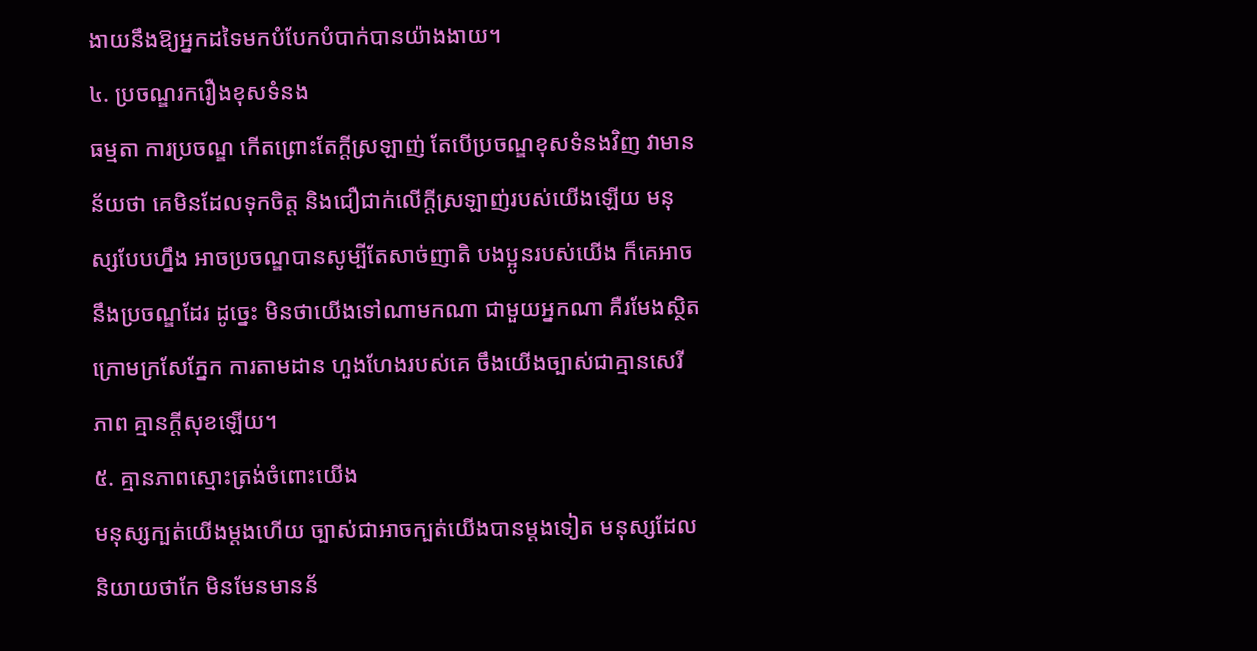ងាយនឹងឱ្យអ្នកដទៃមកបំបែកបំបាក់បានយ៉ាងងាយ។
៤. ប្រចណ្ឌរករឿងខុសទំនង
ធម្មតា ការប្រចណ្ឌ កើតព្រោះតែក្ដីស្រឡាញ់ តែបើប្រចណ្ឌខុសទំនងវិញ វាមានន័យថា គេមិនដែលទុកចិត្ត និងជឿជាក់លើក្ដីស្រឡាញ់របស់យើងឡើយ មនុស្សបែបហ្នឹង អាចប្រចណ្ឌបានសូម្បីតែសាច់ញាតិ បងប្អូនរបស់យើង ក៏គេអាចនឹងប្រចណ្ឌដែរ ដូច្នេះ មិនថាយើងទៅណាមកណា ជាមួយអ្នកណា គឺរមែងស្ថិតក្រោមក្រសែភ្នែក ការតាមដាន ហួងហែងរបស់គេ ចឹងយើងច្បាស់ជាគ្មានសេរីភាព គ្មានក្ដីសុខឡើយ។
៥. គ្មានភាពស្មោះត្រង់ចំពោះយើង
មនុស្សក្បត់យើងម្ដងហើយ ច្បាស់ជាអាចក្បត់យើងបានម្ដងទៀត មនុស្សដែលនិយាយថាកែ មិនមែនមានន័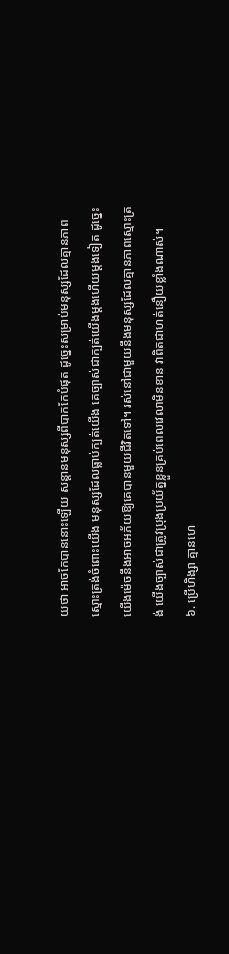យថា អាចកែបាននោះឡើយ សន្ដានមនុស្សពីបាកកែបំផុត ដូច្នេះសម្រាប់មនុស្សដែលគ្មានភាពស្មោះត្រង់ចំពោះយើង មនុស្សដែលធ្លាប់ក្បត់យើង គេច្បាស់ជាក្បត់យើងម្ដងហើយម្ដងទៀត ដូច្នេះ យើងម៉េចនឹងអាចអភ័យឱ្យគេបានមួយជីវិតទៅ។ រស់នៅជាមួយនឹងមនុស្សដែលគ្មានភាពស្មោះត្រង់ យើងច្បាស់ជាត្រូវប្រុងប្រយ័ត្នខ្លួនគ្រប់ពេលវេលាមិនខាន វាពិតជាហត់នឿយខ្លាំងណាស់។
៦. ប្រើហិង្សា គ្មានហេ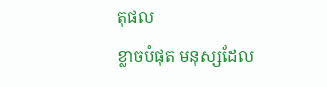តុផល
ខ្លាចបំផុត មនុស្សដែល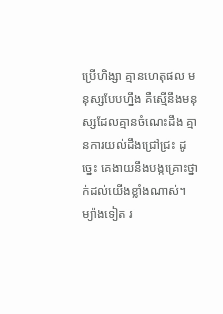ប្រើហិង្សា គ្មានហេតុផល មនុស្សបែបហ្នឹង គឺស្មើនឹងមនុស្សដែលគ្មានចំណេះដឹង គ្មានការយល់ដឹងជ្រៅជ្រះ ដូច្នេះ គេងាយនឹងបង្កគ្រោះថ្នាក់ដល់យើងខ្លាំងណាស់។ ម្យ៉ាងទៀត រ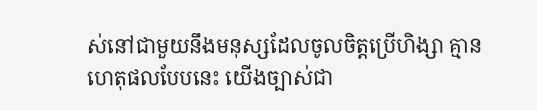ស់នៅជាមួយនឹងមនុស្សដែលចូលចិត្តប្រើហិង្សា គ្មានហេតុផលបែបនេះ យើងច្បាស់ជា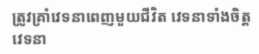ត្រូវគ្រាំវេទនាពេញមួយជីវិត វេទនាទាំងចិត្ត វេទនា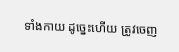ទាំងកាយ ដូច្នេះហើយ ត្រូវចេញ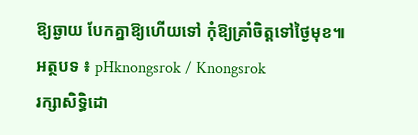ឱ្យឆ្ងាយ បែកគ្នាឱ្យហើយទៅ កុំឱ្យគ្រាំចិត្តទៅថ្ងៃមុខ៕
អត្ថបទ ៖ pHknongsrok / Knongsrok
រក្សាសិទ្ធិដោ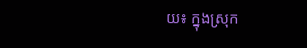យ៖ ក្នុងស្រុក